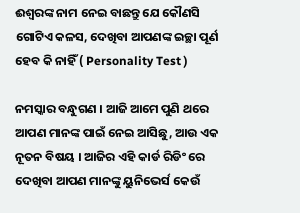ଈଶ୍ବରଙ୍କ ନାମ ନେଇ ବାଛନ୍ତୁ ଯେ କୌଣସି ଗୋଟିଏ କଳସ, ଦେଖିବା ଆପଣଙ୍କ ଇଚ୍ଛା ପୂର୍ଣ ହେବ କି ନାହିଁ ( Personality Test )

ନମସ୍କାର ବନ୍ଧୁଗଣ । ଆଜି ଆମେ ପୁଣି ଥରେ ଆପଣ ମାନଙ୍କ ପାଇଁ ନେଇ ଆସିଛୁ, ଆଉ ଏକ ନୂତନ ବିଷୟ । ଆଜିର ଏହି କାର୍ଡ ରିଡିଂ ରେ ଦେଖିବା ଆପଣ ମାନଙ୍କୁ ୟୁନିଭେର୍ସ କେଉଁ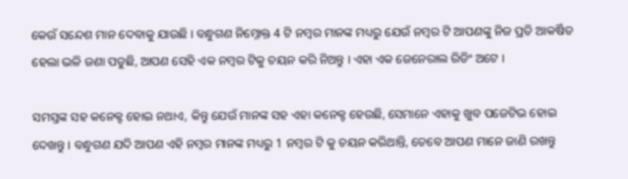କେଉଁ ସନ୍ଦେଶ ମାନ ଦେବାକୁ ଯାଉଛି । ବନ୍ଧୁଗଣ ନିମ୍ନୋକ୍ତ 4 ଟି ନମ୍ବର ମାନଙ୍କ ମଧ୍ୟରୁ ଯେଉଁ ନମ୍ବର ଟି ଆପଣଙ୍କୁ ନିଜ ପ୍ରତି ଆକର୍ଷିତ ହେଲା ଭଳି ଜଣା ପଡୁଛି, ଆପଣ ସେହି ଏକ ନମ୍ବର ଟିକୁ ଚୟନ କରି ନିଅନ୍ତୁ । ଏହା ଏକ ଜେନେରାଲ ରିଡିଂ ଅଟେ ।

ସମସ୍ତଙ୍କ ସହ କନେକ୍ଟ ହୋଇ ନଥାଏ, କିନ୍ତୁ ଯେଉଁ ମାନଙ୍କ ସହ ଏହା କନେକ୍ଟ ହେଉଛି, ସେମାନେ ଏହାକୁ ଖୁବ ପଜେଟିଭ ହୋଇ ଦେଖନ୍ତୁ । ବନ୍ଧୁଗଣ ଯଦି ଆପଣ ଏହି ନମ୍ବର ମାନଙ୍କ ମଧ୍ୟରୁ 1 ନମ୍ବର ଟି କୁ ଚୟନ କରିଥାନ୍ତି, ତେବେ ଆପଣ ମାନେ ଜାଣି ରଖନ୍ତୁ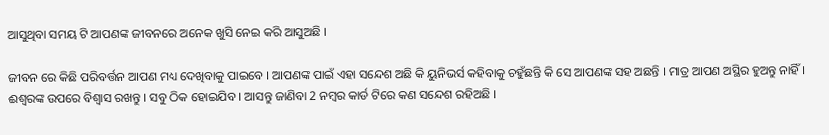ଆସୁଥିବା ସମୟ ଟି ଆପଣଙ୍କ ଜୀବନରେ ଅନେକ ଖୁସି ନେଇ କରି ଆସୁଅଛି ।

ଜୀବନ ରେ କିଛି ପରିବର୍ତ୍ତନ ଆପଣ ମଧ୍ୟ ଦେଖିବାକୁ ପାଇବେ । ଆପଣଙ୍କ ପାଇଁ ଏହା ସନ୍ଦେଶ ଅଛି କି ୟୁନିଭର୍ସ କହିବାକୁ ଚହୁଁଛନ୍ତି କି ସେ ଆପଣଙ୍କ ସହ ଅଛନ୍ତି । ମାତ୍ର ଆପଣ ଅସ୍ଥିର ହୁଅନ୍ତୁ ନାହିଁ । ଈଶ୍ଵରଙ୍କ ଉପରେ ବିଶ୍ଵାସ ରଖନ୍ତୁ । ସବୁ ଠିକ ହୋଇଯିବ । ଆସନ୍ତୁ ଜାଣିବା 2 ନମ୍ବର କାର୍ଡ ଟିରେ କଣ ସନ୍ଦେଶ ରହିଅଛି ।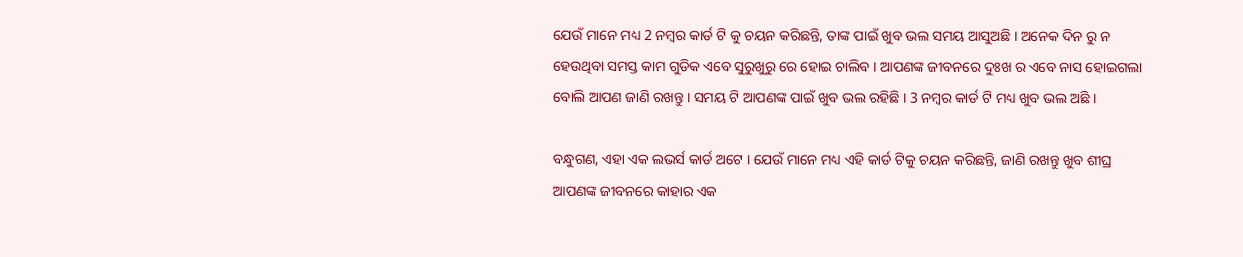ଯେଉଁ ମାନେ ମଧ୍ୟ 2 ନମ୍ବର କାର୍ଡ ଟି କୁ ଚୟନ କରିଛନ୍ତି, ତାଙ୍କ ପାଇଁ ଖୁବ ଭଲ ସମୟ ଆସୁଅଛି । ଅନେକ ଦିନ ରୁ ନ ହେଉଥିବା ସମସ୍ତ କାମ ଗୁଡିକ ଏବେ ସୁରୁଖୁରୁ ରେ ହୋଇ ଚାଲିବ । ଆପଣଙ୍କ ଜୀବନରେ ଦୁଃଖ ର ଏବେ ନାସ ହୋଇଗଲା ବୋଲି ଆପଣ ଜାଣି ରଖନ୍ତୁ । ସମୟ ଟି ଆପଣଙ୍କ ପାଇଁ ଖୁବ ଭଲ ରହିଛି । 3 ନମ୍ବର କାର୍ଡ ଟି ମଧ୍ୟ ଖୁବ ଭଲ ଅଛି ।

ବନ୍ଧୁଗଣ, ଏହା ଏକ ଲଭର୍ସ କାର୍ଡ ଅଟେ । ଯେଉଁ ମାନେ ମଧ୍ୟ ଏହି କାର୍ଡ ଟିକୁ ଚୟନ କରିଛନ୍ତି, ଜାଣି ରଖନ୍ତୁ ଖୁବ ଶୀଘ୍ର ଆପଣଙ୍କ ଜୀବନରେ କାହାର ଏକ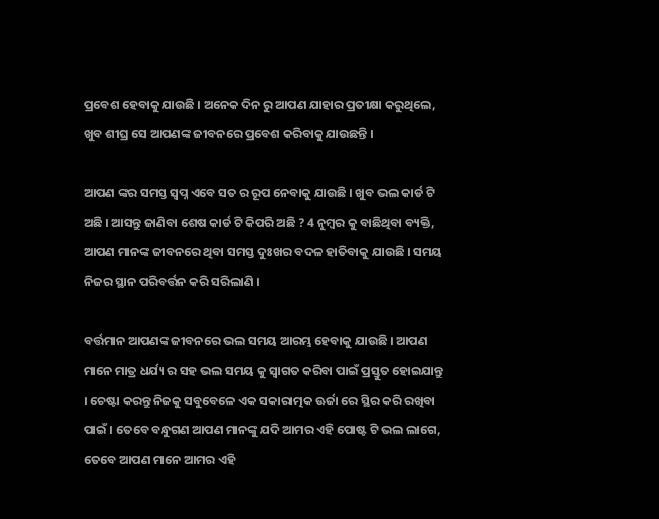ପ୍ରବେଶ ହେବାକୁ ଯାଉଛି । ଅନେକ ଦିନ ରୁ ଆପଣ ଯାହାର ପ୍ରତୀକ୍ଷା କରୁଥିଲେ, ଖୁବ ଶୀଘ୍ର ସେ ଆପଣଙ୍କ ଜୀବନରେ ପ୍ରବେଶ କରିବାକୁ ଯାଉଛନ୍ତି ।

ଆପଣ ଙ୍କର ସମସ୍ତ ସ୍ଵପ୍ନ ଏବେ ସତ ର ରୂପ ନେବାକୁ ଯାଉଛି । ଖୁବ ଭଲ କାର୍ଡ ଟି ଅଛି । ଆସନ୍ତୁ ଜାଣିବା ଶେଷ କାର୍ଡ ଟି କିପରି ଅଛି ? 4 ନୁମ୍ବର କୁ ବାଛିଥିବା ବ୍ୟକ୍ତି, ଆପଣ ମାନଙ୍କ ଜୀବନରେ ଥିବା ସମସ୍ତ ଦୁଃଖର ବଦଳ ହାତିବାକୁ ଯାଉଛି । ସମୟ ନିଜର ସ୍ଥାନ ପରିବର୍ତ୍ତନ କରି ସରିଲାଣି ।

ବର୍ତ୍ତମାନ ଆପଣଙ୍କ ଜୀବନରେ ଭଲ ସମୟ ଆରମ୍ଭ ହେବାକୁ ଯାଉଛି । ଆପଣ ମାନେ ମାତ୍ର ଧର୍ଯ୍ୟ ର ସହ ଭଲ ସମୟ କୁ ସ୍ଵାଗତ କରିବା ପାଇଁ ପ୍ରସ୍ତୁତ ହୋଇଯାନ୍ତୁ । ଚେଷ୍ଟା କରନ୍ତୁ ନିଜକୁ ସବୁବେଳେ ଏକ ସକାରାତ୍ମକ ଊର୍ଜା ରେ ସ୍ଥିର କରି ରଖିବା ପାଇଁ । ତେବେ ବନ୍ଧୁଗଣ ଆପଣ ମାନଙ୍କୁ ଯଦି ଆମର ଏହି ପୋଷ୍ଟ ଟି ଭଲ ଲାଗେ, ତେବେ ଆପଣ ମାନେ ଆମର ଏହି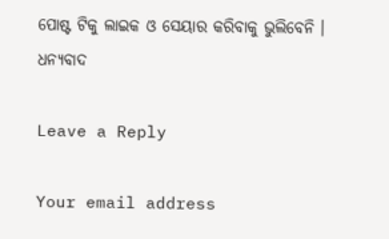ପୋଷ୍ଟ ଟିକୁ ଲାଇକ ଓ ସେୟାର କରିବାକୁ ଭୁଲିବେନି । ଧନ୍ୟବାଦ

Leave a Reply

Your email address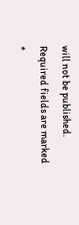will not be published. Required fields are marked *